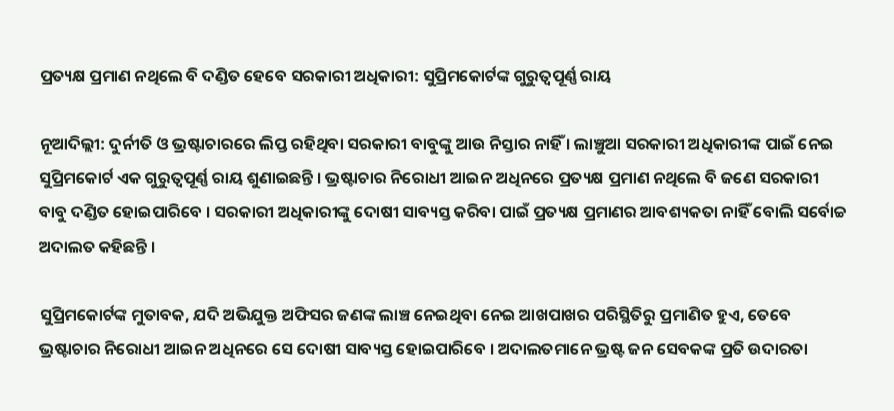ପ୍ରତ୍ୟକ୍ଷ ପ୍ରମାଣ ନଥିଲେ ବି ଦଣ୍ଡିତ ହେବେ ସରକାରୀ ଅଧିକାରୀ: ସୁପ୍ରିମକୋର୍ଟଙ୍କ ଗୁରୁତ୍ୱପୂର୍ଣ୍ଣ ରାୟ

ନୂଆଦିଲ୍ଲୀ: ଦୁର୍ନୀତି ଓ ଭ୍ରଷ୍ଟାଚାରରେ ଲିପ୍ତ ରହିଥିବା ସରକାରୀ ବାବୁଙ୍କୁ ଆଉ ନିସ୍ତାର ନାହିଁ । ଲାଞ୍ଚୁଆ ସରକାରୀ ଅଧିକାରୀଙ୍କ ପାଇଁ ନେଇ ସୁପ୍ରିମକୋର୍ଟ ଏକ ଗୁରୁତ୍ୱପୂର୍ଣ୍ଣ ରାୟ ଶୁଣାଇଛନ୍ତି । ଭ୍ରଷ୍ଟାଚାର ନିରୋଧୀ ଆଇନ ଅଧିନରେ ପ୍ରତ୍ୟକ୍ଷ ପ୍ରମାଣ ନଥିଲେ ବି ଜଣେ ସରକାରୀ ବାବୁ ଦଣ୍ଡିତ ହୋଇପାରିବେ । ସରକାରୀ ଅଧିକାରୀଙ୍କୁ ଦୋଷୀ ସାବ୍ୟସ୍ତ କରିବା ପାଇଁ ପ୍ରତ୍ୟକ୍ଷ ପ୍ରମାଣର ଆବଶ୍ୟକତା ନାହିଁ ବୋଲି ସର୍ବୋଚ୍ଚ ଅଦାଲତ କହିଛନ୍ତି ।

ସୁପ୍ରିମକୋର୍ଟଙ୍କ ମୁତାବକ, ଯଦି ଅଭିଯୁକ୍ତ ଅଫିସର ଜଣଙ୍କ ଲାଞ୍ଚ ନେଇଥିବା ନେଇ ଆଖପାଖର ପରିସ୍ଥିତିରୁ ପ୍ରମାଣିତ ହୁଏ, ତେବେ ଭ୍ରଷ୍ଟାଚାର ନିରୋଧୀ ଆଇନ ଅଧିନରେ ସେ ଦୋଷୀ ସାବ୍ୟସ୍ତ ହୋଇପାରିବେ । ଅଦାଲତମାନେ ଭ୍ରଷ୍ଟ ଜନ ସେବକଙ୍କ ପ୍ରତି ଉଦାରତା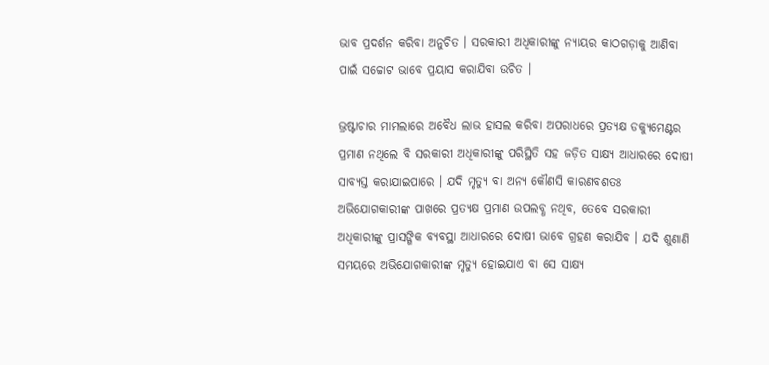ଭାବ ପ୍ରଦର୍ଶନ କରିବା ଅନୁଚିତ । ସରକାରୀ ଅଧିକାରୀଙ୍କୁ ନ୍ୟାୟର କାଠଗଡ଼ାକୁ ଆଣିବା ପାଇଁ ସଚ୍ଚୋଟ ଭାବେ ପ୍ରୟାସ କରାଯିବା ଉଚିତ ।

ଭ୍ରଷ୍ଟାଚାର ମାମଲାରେ ଅବୈଧ ଲାଭ ହାସଲ କରିବା ଅପରାଧରେ ପ୍ରତ୍ୟକ୍ଷ ଡକ୍ୟୁମେଣ୍ଟର ପ୍ରମାଣ ନଥିଲେ ବି ସରକାରୀ ଅଧିକାରୀଙ୍କୁ ପରିସ୍ଥିତି ସହ ଜଡ଼ିତ ସାକ୍ଷ୍ୟ ଆଧାରରେ ଦୋଷୀ ସାବ୍ୟସ୍ତ କରାଯାଇପାରେ । ଯଦି ମୃତ୍ୟୁ ବା ଅନ୍ୟ କୌଣସି କାରଣବଶତଃ ଅଭିଯୋଗକାରୀଙ୍କ ପାଖରେ ପ୍ରତ୍ୟକ୍ଷ ପ୍ରମାଣ ଉପଲବ୍ଧ ନଥିବ, ତେବେ ସରକାରୀ ଅଧିକାରୀଙ୍କୁ ପ୍ରାସଙ୍ଗିକ ବ୍ୟବସ୍ଥା ଆଧାରରେ ଦୋଷୀ ଭାବେ ଗ୍ରହଣ କରାଯିବ । ଯଦି ଶୁଣାଣି ସମୟରେ ଅଭିଯୋଗକାରୀଙ୍କ ମୃତ୍ୟୁ ହୋଇଯାଏ ବା ସେ ସାକ୍ଷ୍ୟ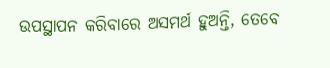ଉପସ୍ଥାପନ କରିବାରେ ଅସମର୍ଥ ହୁଅନ୍ତି, ତେବେ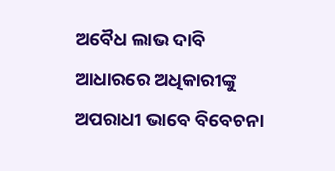ଅବୈଧ ଲାଭ ଦାବି ଆଧାରରେ ଅଧିକାରୀଙ୍କୁ ଅପରାଧୀ ଭାବେ ବିବେଚନା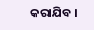କରାଯିବ ।